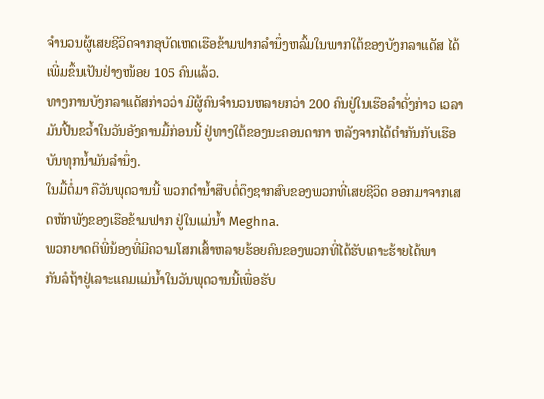ຈໍານວນຜູ້ເສຍຊີວິດຈາກອຸບັດເຫດເຮືອຂ້າມຟາກລໍານຶ່ງຫລົ້ມໃນພາກໃຕ້ຂອງບັງກລາແດັສ ໄດ້ເພີ່ມຂຶ້ນເປັນຢ່າງໜ້ອຍ 105 ຄົນແລ້ວ.
ທາງການບັງກລາແດັສກ່າວວ່າ ມີຜູ້ຄົນຈໍານວນຫລາຍກວ່າ 200 ຄົນຢູ່ໃນເຮືອລໍາດັ່ງກ່າວ ເວລາມັນປີ້ນຂວໍ້າໃນວັນອັງຄານມື້ກ່ອນນີ້ ຢູ່ທາງໃຕ້ຂອງນະຄອນດາກາ ຫລັງຈາກໄດ້ຕໍາກັນກັບເຮືອບັນທຸກນໍ້າມັນລໍານຶ່ງ.
ໃນມື້ຕໍ່ມາ ຄືວັນພຸດວານນີ້ ພວກດໍານໍ້າສືບຕໍ່ດຶງຊາກສົບຂອງພວກທີ່ເສຍຊີວິດ ອອກມາຈາກເສດຫັກພັງຂອງເຮືອຂ້າມຟາກ ຢູ່ໃນແມ່ນໍ້າ Meghna.
ພວກຍາດຕິພີ່ນ້ອງທີ່ມີຄວາມໂສກເສົ້າຫລາຍຮ້ອຍຄົນຂອງພວກທີ່ໄດ້ຮັບເຄາະຮ້າຍໄດ້ພາ
ກັນລໍຖ້າຢູ່ເລາະແຄມແມ່ນໍ້າໃນວັນພຸດວານນີ້ເພື່ອຮັບ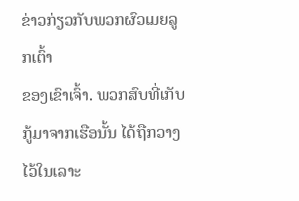ຂ່າວກ່ຽວກັບພວກຜົວເມຍລູກເຕົ້າ
ຂອງເຂົາເຈົ້າ. ພວກສົບທີ່ເກັບກູ້ມາຈາກເຮືອນັ້ນ ໄດ້ຖືກວາງໄວ້ໃນເລາະ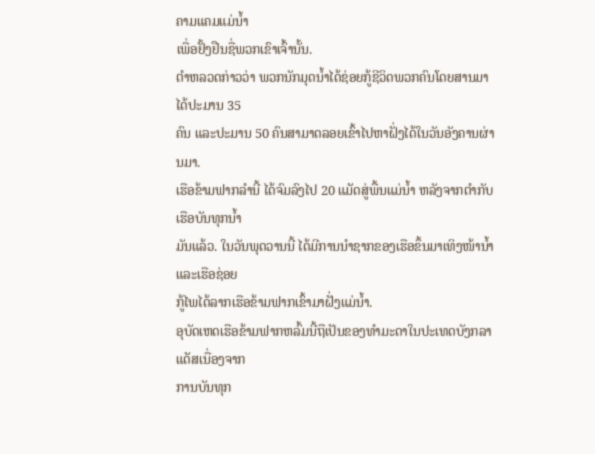ຄາມແຄມແມ່ນໍ້າ
ເພື່ອຢັ້ງຢືນຊື່ພວກເຂົາເຈົ້ານັ້ນ.
ຕໍາຫລວດກ່າວວ່າ ພວກນັກມຸດນໍ້າໄດ້ຊ່ອຍກູ້ຊີວິດພວກຄົນໂດຍສານມາໄດ້ປະມານ 35
ຄົນ ແລະປະມານ 50 ຄົນສາມາດລອຍເຂົ້າໄປຫາຝັ່ງໄດ້ໃນວັນອັງຄານຜ່ານມາ.
ເຮືອຂ້າມຟາກລໍານີ້ ໄດ້ຈົມລົງໄປ 20 ແມັດສູ່ພື້ນແມ່ນໍ້າ ຫລັງຈາກຕໍາກັບເຮືອບັນທຸກນໍ້າ
ມັນແລ້ວ. ໃນວັນພຸດວານນີ້ ໄດ້ມີການນໍາຊາກຂອງເຮືອຂຶ້ນມາເທິງໜ້ານໍ້າແລະເຮືອຊ່ອຍ
ກູ້ໄພໄດ້ລາກເຮືອຂ້າມຟາກເຂົ້າມາຝັ່ງແມ່ນໍ້າ.
ອຸບັດເຫດເຮືອຂ້າມຟາກຫລົ້ມນີ້ຖືເປັນຂອງທໍາມະດາໃນປະເທດບັງກລາແດັສເນື່ອງຈາກ
ການບັນທຸກ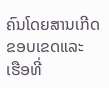ຄົນໂດຍສານເກີດຂອບເຂດແລະ ເຮືອທີ່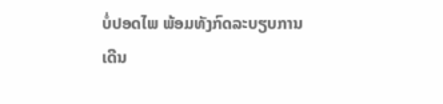ບໍ່ປອດໄພ ພ້ອມທັງກົດລະບຽບການ
ເດີນ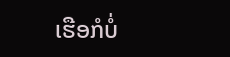ເຮືອກໍບໍ່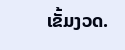ເຂັ້ມງວດ.